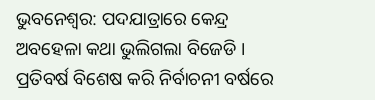ଭୁବନେଶ୍ବର: ପଦଯାତ୍ରାରେ କେନ୍ଦ୍ର ଅବହେଳା କଥା ଭୁଲିଗଲା ବିଜେଡି । ପ୍ରତିବର୍ଷ ବିଶେଷ କରି ନିର୍ବାଚନୀ ବର୍ଷରେ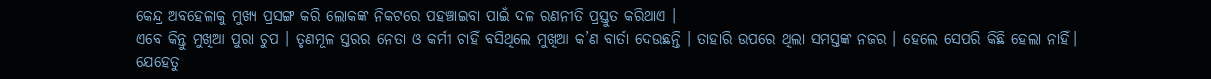କେନ୍ଦ୍ର ଅବହେଳାକୁ ମୁଖ୍ୟ ପ୍ରସଙ୍ଗ କରି ଲୋକଙ୍କ ନିକଟରେ ପହଞ୍ଚାଇବା ପାଇଁ ଦଳ ରଣନୀତି ପ୍ରସ୍ତୁତ କରିଥାଏ ।
ଏବେ କିନ୍ତୁ ମୁଖିଆ ପୁରା ଚୁପ । ତୃଣମୂଳ ସ୍ତରର ନେତା ଓ କର୍ମୀ ଚାହିଁ ବସିଥିଲେ ମୁଖିଆ କ’ଣ ବାର୍ତା ଦେଉଛନ୍ତି । ତାହାରି ଉପରେ ଥିଲା ସମସ୍ତଙ୍କ ନଜର । ହେଲେ ସେପରି କିଛି ହେଲା ନାହିଁ। ଯେହେତୁ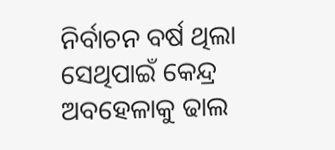ନିର୍ବାଚନ ବର୍ଷ ଥିଲା ସେଥିପାଇଁ କେନ୍ଦ୍ର ଅବହେଳାକୁ ଢାଲ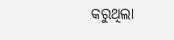କରୁଥିଲା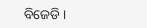ବିଜେଡି ।